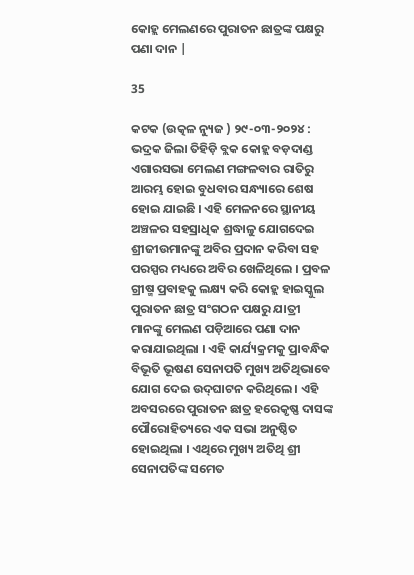କୋହ୍ଲ ମେଲଣରେ ପୁରାତନ ଛାତ୍ରଙ୍କ ପକ୍ଷରୁ ପଣା ଦାନ |

35

କଟକ (ଉତ୍କଳ ନ୍ୟୁଜ ) ୨୯-୦୩-୨୦୨୪ : ଭଦ୍ରକ ଜିଲା ତିହିଡ଼ି ବ୍ଲକ କୋହ୍ଲ ବଡ଼ଦାଣ୍ଡ ଏଗାରସଭା ମେଲଣ ମଙ୍ଗଳବାର ରାତିରୁ ଆରମ୍ଭ ହୋଇ ବୁଧବାର ସନ୍ଧ୍ୟାରେ ଶେଷ ହୋଇ ଯାଇଛି । ଏହି ମେଳନରେ ସ୍ଥାନୀୟ ଅଞ୍ଚଳର ସହସ୍ରାଧିକ ଶ୍ରଦ୍ଧାଳୁ ଯୋଗଦେଇ ଶ୍ରୀଜୀଉମାନଙ୍କୁ ଅବିର ପ୍ରଦାନ କରିବା ସହ ପରସ୍ପର ମଧ୍ୟରେ ଅବିର ଖେଳିଥିଲେ । ପ୍ରବଳ ଗ୍ରୀଷ୍ମ ପ୍ରବାହକୁ ଲକ୍ଷ୍ୟ କରି କୋହ୍ଲ ହାଇସ୍କୁଲ ପୁରାତନ ଛାତ୍ର ସଂଗଠନ ପକ୍ଷରୁ ଯାତ୍ରୀ ମାନଙ୍କୁ ମେଲଣ ପଡ଼ିଆରେ ପଣା ଦାନ କରାଯାଇଥିଲା । ଏହି କାର୍ଯ୍ୟକ୍ରମକୁ ପ୍ରାବନ୍ଧିକ ବିଭୂତି ଭୂଷଣ ସେନାପତି ମୁଖ୍ୟ ଅତିଥିଭାବେ ଯୋଗ ଦେଇ ଉଦ୍‌ଘାଟନ କରିଥିଲେ । ଏହି ଅବସରରେ ପୁରାତନ ଛାତ୍ର ହରେକୃଷ୍ଣ ଦାସଙ୍କ ପୌରୋହିତ୍ୟରେ ଏକ ସଭା ଅନୁଷ୍ଠିତ ହୋଇଥିଲା । ଏଥିରେ ମୁଖ୍ୟ ଅତିଥି ଶ୍ରୀ ସେନାପତିଙ୍କ ସମେତ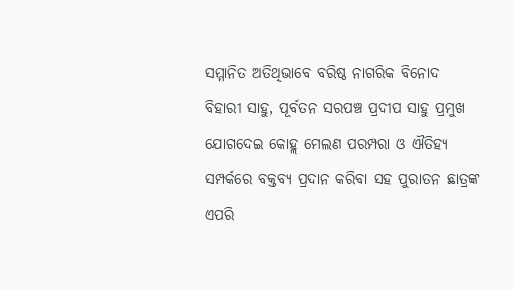ସମ୍ମାନିତ ଅତିଥିଭାବେ ବରିଷ୍ଠ ନାଗରିକ ବିନୋଦ ବିହାରୀ ସାହୁ, ପୂର୍ବତନ ସରପଞ୍ଚ ପ୍ରଦୀପ ସାହୁ ପ୍ରମୁଖ ଯୋଗଦେଇ କୋହ୍ଲ ମେଲଣ ପରମ୍ପରା ଓ ଐତିହ୍ୟ ସମ୍ପର୍କରେ ବକ୍ତବ୍ୟ ପ୍ରଦାନ କରିବା ସହ ପୁରାତନ ଛାତ୍ରଙ୍କ ଏପରି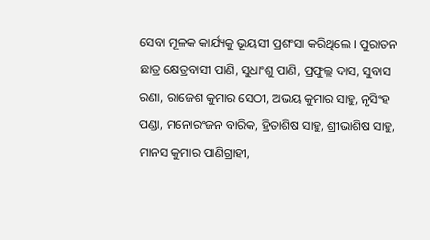ସେବା ମୂଳକ କାର୍ଯ୍ୟକୁ ଭୂୟସୀ ପ୍ରଶଂସା କରିଥିଲେ । ପୁରାତନ ଛାତ୍ର କ୍ଷେତ୍ରବାସୀ ପାଣି, ସୁଧାଂଶୁ ପାଣି, ପ୍ରଫୁଲ୍ଲ ଦାସ, ସୁବାସ ରଣା, ରାଜେଶ କୁମାର ସେଠୀ, ଅଭୟ କୁମାର ସାହୁ, ନୃସିଂହ ପଣ୍ଡା, ମନୋରଂଜନ ବାରିକ, ହ୍ରିତାଶିଷ ସାହୁ, ଶ୍ରୀଭାଶିଷ ସାହୁ, ମାନସ କୁମାର ପାଣିଗ୍ରାହୀ,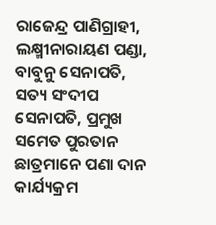ରାଜେନ୍ଦ୍ର ପାଣିଗ୍ରାହୀ, ଲକ୍ଷ୍ମୀନାରାୟଣ ପଣ୍ଡା, ବାବୁନୁ ସେନାପତି, ସତ୍ୟ ସଂଦୀପ ସେନାପତି, ପ୍ରମୁଖ ସମେତ ପୁରତାନ ଛାତ୍ରମାନେ ପଣା ଦାନ କାର୍ଯ୍ୟକ୍ରମ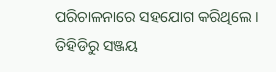ପରିଚାଳନାରେ ସହଯୋଗ କରିଥିଲେ । ତିହିଡିରୁ ସଞ୍ଜୟ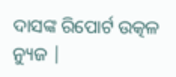ଦାସଙ୍କ ରିପୋର୍ଟ ଉତ୍କଳ ନ୍ୟୁଜ |